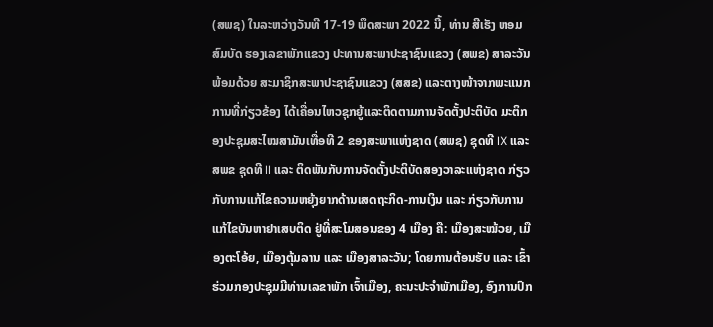(ສພຊ) ໃນລະຫວ່າງວັນທີ 17-19 ພຶດສະພາ 2022 ນີ້, ທ່ານ ສີເຮັງ ຫອມສົມບັດ ຮອງເລຂາພັກແຂວງ ປະທານສະພາປະຊາຊົນແຂວງ (ສພຂ) ສາລະວັນ ພ້ອມດ້ວຍ ສະມາຊິກສະພາປະຊາຊົນແຂວງ (ສສຂ) ແລະຕາງໜ້າຈາກພະແນກການທີ່ກ່ຽວຂ້ອງ ໄດ້ເຄື່ອນໄຫວຊຸກຍູ້ແລະຕິດຕາມການຈັດຕັ້ງປະຕິບັດ ມະຕິກອງປະຊຸມສະໄໝສາມັນເທື່ອທີ 2 ຂອງສະພາແຫ່ງຊາດ (ສພຊ) ຊຸດທີ IX ແລະ ສພຂ ຊຸດທີ II ແລະ ຕິດພັນກັບການຈັດຕັ້ງປະຕິບັດສອງວາລະແຫ່ງຊາດ ກ່ຽວກັບການແກ້ໄຂຄວາມຫຍຸ້ງຍາກດ້ານເສດຖະກິດ-ການເງິນ ແລະ ກ່ຽວກັບການແກ້ໄຂບັນຫາຢາເສບຕິດ ຢູ່ທີ່ສະໂມສອນຂອງ 4 ເມືອງ ຄື: ເມືອງສະໝ້ວຍ, ເມືອງຕະໂອ້ຍ, ເມືອງຕຸ້ມລານ ແລະ ເມືອງສາລະວັນ; ໂດຍການຕ້ອນຮັບ ແລະ ເຂົ້າຮ່ວມກອງປະຊຸມມີທ່ານເລຂາພັກ ເຈົ້າເມືອງ, ຄະນະປະຈຳພັກເມືອງ, ອົງການປົກ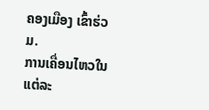ຄອງເມືອງ ເຂົ້າຮ່ວມ.
ການເຄື່ອນໄຫວໃນແຕ່ລະ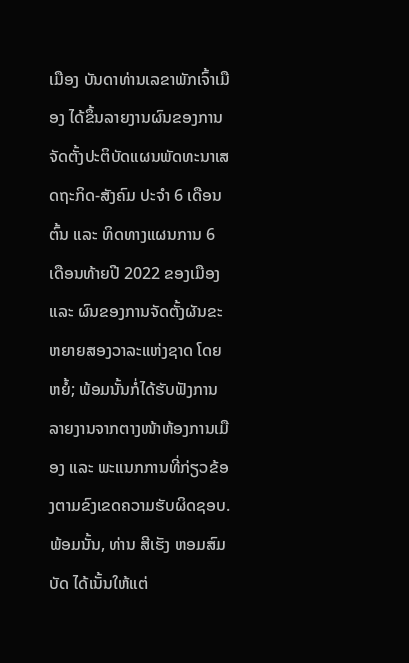ເມືອງ ບັນດາທ່ານເລຂາພັກເຈົ້າເມືອງ ໄດ້ຂຶ້ນລາຍງານຜົນຂອງການຈັດຕັ້ງປະຕິບັດແຜນພັດທະນາເສດຖະກິດ-ສັງຄົມ ປະຈໍາ 6 ເດືອນຕົ້ນ ແລະ ທິດທາງແຜນການ 6 ເດືອນທ້າຍປີ 2022 ຂອງເມືອງ ແລະ ຜົນຂອງການຈັດຕັ້ງຜັນຂະຫຍາຍສອງວາລະແຫ່ງຊາດ ໂດຍຫຍໍ້; ພ້ອມນັ້ນກໍ່ໄດ້ຮັບຟັງການລາຍງານຈາກຕາງໜ້າຫ້ອງການເມືອງ ແລະ ພະແນກການທີ່ກ່ຽວຂ້ອງຕາມຂົງເຂດຄວາມຮັບຜິດຊອບ.
ພ້ອມນັ້ນ, ທ່ານ ສີເຮັງ ຫອມສົມບັດ ໄດ້ເນັ້ນໃຫ້ແຕ່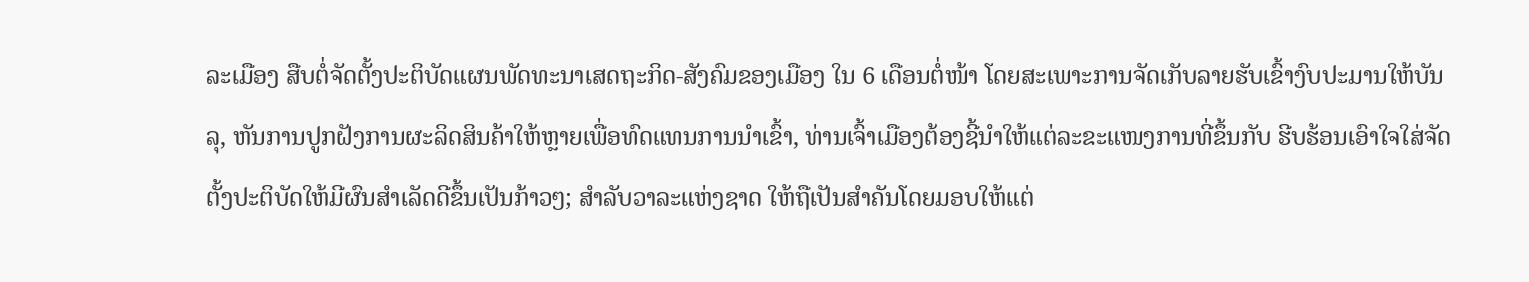ລະເມືອງ ສືບຕໍ່ຈັດຕັ້ງປະຕິບັດແຜນພັດທະນາເສດຖະກິດ-ສັງຄົມຂອງເມືອງ ໃນ 6 ເດືອນຕໍ່ໜ້າ ໂດຍສະເພາະການຈັດເກັບລາຍຮັບເຂົ້າງົບປະມານໃຫ້ບັນລຸ, ຫັນການປູກຝັງການຜະລິດສິນຄ້າໃຫ້ຫຼາຍເພື່ອທົດແທນການນຳເຂົ້າ, ທ່ານເຈົ້າເມືອງຕ້ອງຊີ້ນຳໃຫ້ແຕ່ລະຂະແໜງການທີ່ຂຶ້ນກັບ ຮີບຮ້ອນເອົາໃຈໃສ່ຈັດຕັ້ງປະຕິບັດໃຫ້ມີຜົນສຳເລັດດີຂຶ້ນເປັນກ້າວໆ; ສຳລັບວາລະແຫ່ງຊາດ ໃຫ້ຖືເປັນສຳຄັນໂດຍມອບໃຫ້ແຕ່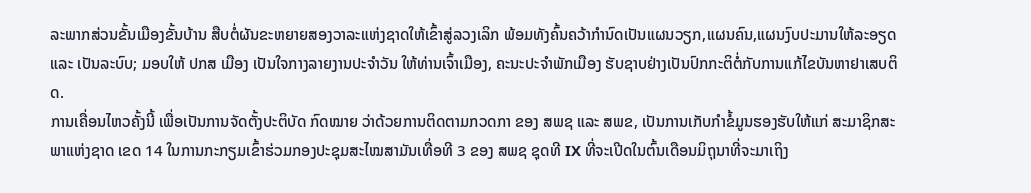ລະພາກສ່ວນຂັ້ນເມືອງຂັ້ນບ້ານ ສືບຕໍ່ຜັນຂະຫຍາຍສອງວາລະແຫ່ງຊາດໃຫ້ເຂົ້າສູ່ລວງເລິກ ພ້ອມທັງຄົ້ນຄວ້າກຳນົດເປັນແຜນວຽກ,ແຜນຄົນ,ແຜນງົບປະມານໃຫ້ລະອຽດ ແລະ ເປັນລະບົບ; ມອບໃຫ້ ປກສ ເມືອງ ເປັນໃຈກາງລາຍງານປະຈຳວັນ ໃຫ້ທ່ານເຈົ້າເມືອງ, ຄະນະປະຈຳພັກເມືອງ ຮັບຊາບຢ່າງເປັນປົກກະຕິຕໍ່ກັບການແກ້ໄຂບັນຫາຢາເສບຕິດ.
ການເຄື່ອນໄຫວຄັ້ງນີ້ ເພື່ອເປັນການຈັດຕັ້ງປະຕິບັດ ກົດໝາຍ ວ່າດ້ວຍການຕິດຕາມກວດກາ ຂອງ ສພຊ ແລະ ສພຂ, ເປັນການເກັບກຳຂໍ້ມູນຮອງຮັບໃຫ້ແກ່ ສະມາຊິກສະພາແຫ່ງຊາດ ເຂດ 14 ໃນການກະກຽມເຂົ້າຮ່ວມກອງປະຊຸມສະໄໝສາມັນເທື່ອທີ 3 ຂອງ ສພຊ ຊຸດທີ IX ທີ່ຈະເປີດໃນຕົ້ນເດືອນມິຖຸນາທີ່ຈະມາເຖິງ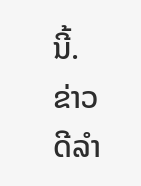ນີ້.
ຂ່າວ ດີລຳ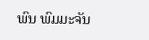ພົນ ພົມມະຈັນ